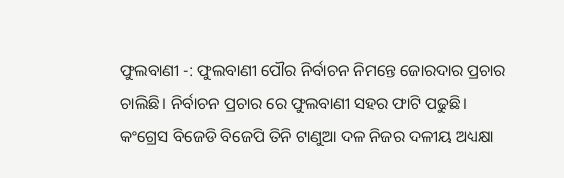ଫୁଲବାଣୀ -: ଫୁଲବାଣୀ ପୌର ନିର୍ବାଚନ ନିମନ୍ତେ ଜୋରଦାର ପ୍ରଚାର ଚାଲିଛି। ନିର୍ବାଚନ ପ୍ରଚାର ରେ ଫୁଲବାଣୀ ସହର ଫାଟି ପଢୁଛି। କଂଗ୍ରେସ ବିଜେଡି ବିଜେପି ତିନି ଟାଣୁଆ ଦଳ ନିଜର ଦଳୀୟ ଅଧ୍ୟକ୍ଷା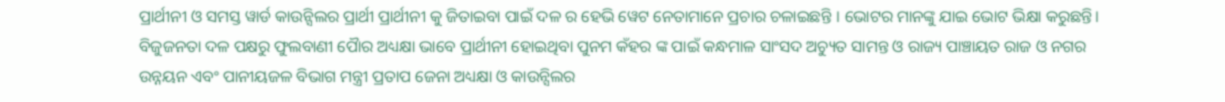ପ୍ରାର୍ଥୀନୀ ଓ ସମସ୍ତ ୱାର୍ଡ କାଉନ୍ସିଲର ପ୍ରାର୍ଥୀ ପ୍ରାର୍ଥୀନୀ କୁ ଜିତାଇବା ପାଇଁ ଦଳ ର ହେଭି ୱେଟ ନେତାମାନେ ପ୍ରଚାର ଚଳାଇଛନ୍ତି । ଭୋଟର ମାନଙ୍କୁ ଯାଇ ଭୋଟ ଭିକ୍ଷା କରୁଛନ୍ତି। ବିଜୁଜନତା ଦଳ ପକ୍ଷରୁ ଫୁଲବାଣୀ ପୋୖର ଅଧ୍ୟକ୍ଷା ଭାବେ ପ୍ରାର୍ଥୀନୀ ହୋଇଥିବା ପୁନମ କଁହର ଙ୍କ ପାଇଁ କନ୍ଧମାଳ ସାଂସଦ ଅଚ୍ୟୁତ ସାମନ୍ତ ଓ ରାଜ୍ୟ ପାଞ୍ଚାୟତ ରାଜ ଓ ନଗର ଉନ୍ନୟନ ଏବଂ ପାନୀୟଜଳ ବିଭାଗ ମନ୍ତ୍ରୀ ପ୍ରତାପ ଜେନା ଅଧ୍ୟକ୍ଷା ଓ କାଉନ୍ସିଲର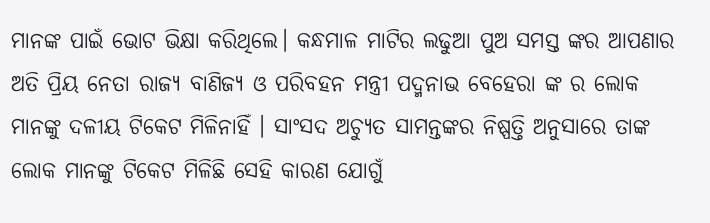ମାନଙ୍କ ପାଇଁ ଭୋଟ ଭିକ୍ଷା କରିଥିଲେ। କନ୍ଧମାଳ ମାଟିର ଲଢୁଆ ପୁଅ ସମସ୍ତ ଙ୍କର ଆପଣାର ଅତି ପ୍ରିୟ ନେତା ରାଜ୍ୟ ବାଣିଜ୍ୟ ଓ ପରିବହନ ମନ୍ତ୍ରୀ ପଦ୍ମନାଭ ବେହେରା ଙ୍କ ର ଲୋକ ମାନଙ୍କୁ ଦଳୀୟ ଟିକେଟ ମିଳିନାହିଁ । ସାଂସଦ ଅଚ୍ୟୁତ ସାମନ୍ତଙ୍କର ନିଷ୍ପତ୍ତି ଅନୁସାରେ ତାଙ୍କ ଲୋକ ମାନଙ୍କୁ ଟିକେଟ ମିଳିଛି ସେହି କାରଣ ଯୋଗୁଁ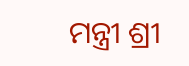ମନ୍ତ୍ରୀ ଶ୍ରୀ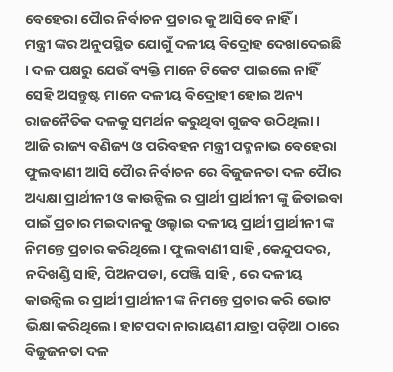ବେହେରା ପୋୖର ନିର୍ବାଚନ ପ୍ରଚାର କୁ ଆସିବେ ନାହିଁ ।
ମନ୍ତ୍ରୀ ଙ୍କର ଅନୁପସ୍ଥିତ ଯୋଗୁଁ ଦଳୀୟ ବିଦ୍ରୋହ ଦେଖାଦେଇଛି । ଦଳ ପକ୍ଷରୁ ଯେଉଁ ବ୍ୟକ୍ତି ମାନେ ଟିକେଟ ପାଇଲେ ନାହିଁ ସେହି ଅସନ୍ତୁଷ୍ଟ ମାନେ ଦଳୀୟ ବିଦ୍ରୋହୀ ହୋଇ ଅନ୍ୟ ରାଜନୈତିକ ଦଳକୁ ସମର୍ଥନ କରୁଥିବା ଗୁଜବ ଉଠିଥିଲା। ଆଜି ରାଜ୍ୟ ବଣିଜ୍ୟ ଓ ପରିବହନ ମନ୍ତ୍ରୀ ପଦ୍ମନାଭ ବେହେରା ଫୁଲବାଣୀ ଆସି ପୋୖର ନିର୍ବାଚନ ରେ ବିଜୁଜନତା ଦଳ ପୋୖର ଅଧ୍ୟକ୍ଷା ପ୍ରାର୍ଥୀନୀ ଓ କାଉନ୍ସିଲ ର ପ୍ରାର୍ଥୀ ପ୍ରାର୍ଥୀନୀ ଙ୍କୁ ଜିତାଇବା ପାଇଁ ପ୍ରଚାର ମଇଦାନକୁ ଓଲ୍ହାଇ ଦଳୀୟ ପ୍ରାର୍ଥୀ ପ୍ରାର୍ଥୀନୀ ଙ୍କ ନିମନ୍ତେ ପ୍ରଚାର କରିଥିଲେ। ଫୁଲବାଣୀ ସାହି ,କେନ୍ଦୁପଦର, ନଦିଖଣ୍ଡି ସାହି, ପିଅନପଡା, ପେଞ୍ଜି ସାହି , ରେ ଦଳୀୟ କାଉନ୍ସିଲ ର ପ୍ରାର୍ଥୀ ପ୍ରାର୍ଥୀନୀ ଙ୍କ ନିମନ୍ତେ ପ୍ରଚାର କରି ଭୋଟ ଭିକ୍ଷା କରିଥିଲେ। ହାଟପଦା ନାରାୟଣୀ ଯାତ୍ରା ପଡ଼ିଆ ଠାରେ ବିଜୁଜନତା ଦଳ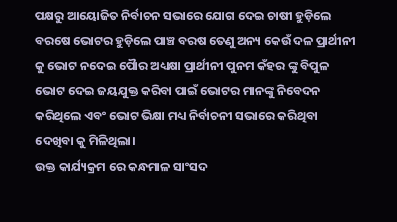ପକ୍ଷରୁ ଆୟୋଜିତ ନିର୍ବାଚନ ସଭାରେ ଯୋଗ ଦେଇ ଚାଷୀ ହୁଡ଼ିଲେ ବରଷେ ଭୋଟର ହୁଡ଼ିଲେ ପାଞ୍ଚ ବରଷ ତେଣୁ ଅନ୍ୟ କେଉଁ ଦଳ ପ୍ରାର୍ଥୀନୀ କୁ ଭୋଟ ନଦେଇ ପୋୖର ଅଧ୍ୟକ୍ଷା ପ୍ରାର୍ଥୀନୀ ପୁନମ କଁହର ଙ୍କୁ ବିପୁଳ ଭୋଟ ଦେଇ ଜୟଯୁକ୍ତ କରିବା ପାଇଁ ଭୋଟର ମାନଙ୍କୁ ନିବେଦନ କରିଥିଲେ ଏବଂ ଭୋଟ ଭିକ୍ଷା ମଧ୍ୟ ନିର୍ବାଚନୀ ସଭାରେ କରିଥିବା ଦେଖିବା କୁ ମିଳିଥିଲା।
ଉକ୍ତ କାର୍ଯ୍ୟକ୍ରମ ରେ କନ୍ଧମାଳ ସାଂସଦ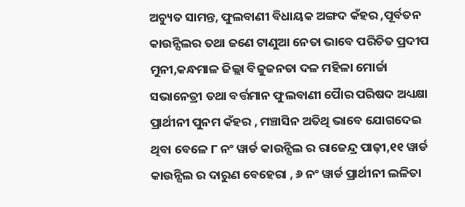ଅଚ୍ୟୁତ ସାମନ୍ତ, ଫୁଲବାଣୀ ବିଧାୟକ ଅଙ୍ଗଦ କଁହର ,ପୂର୍ବତନ କାଉନ୍ସିଲର ତଥା ଜଣେ ଟାଣୁଆ ନେତା ଭାବେ ପରିଚିତ ପ୍ରଦୀପ ମୁନୀ,କନ୍ଧମାଳ ଜିଲ୍ଲା ବିଜୁଜନତା ଦଳ ମହିଳା ମୋର୍ଚ୍ଚା ସଭାନେତ୍ରୀ ତଥା ବର୍ତ୍ତମାନ ଫୁଲବାଣୀ ପୋୖର ପରିଷଦ ଅଧ୍ୟକ୍ଷା ପ୍ରାର୍ଥୀନୀ ପୁନମ କଁହର , ମଞ୍ଚାସିନ ଅତିଥି ଭାବେ ଯୋଗଦେଇ ଥିବା ବେଳେ ୮ ନଂ ୱାର୍ଡ କାଉନ୍ସିଲ ର ରାଜେନ୍ଦ୍ର ପାଢ଼ୀ,୧୧ ୱାର୍ଡ କାଉନ୍ସିଲ ର ଦାରୁଣ ବେହେରା , ୬ ନଂ ୱାର୍ଡ ପ୍ରାର୍ଥୀନୀ ଲଳିତା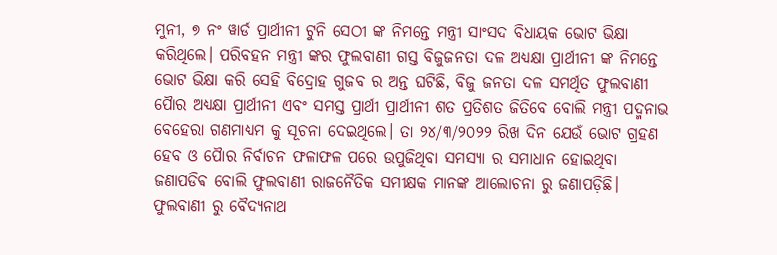ମୁନୀ, ୭ ନଂ ୱାର୍ଡ ପ୍ରାର୍ଥୀନୀ ଟୁନି ସେଠୀ ଙ୍କ ନିମନ୍ତେ ମନ୍ତ୍ରୀ ସାଂସଦ ବିଧାୟକ ଭୋଟ ଭିକ୍ଷା କରିଥିଲେ। ପରିବହନ ମନ୍ତ୍ରୀ ଙ୍କର ଫୁଲବାଣୀ ଗସ୍ତ ବିଜୁଜନତା ଦଳ ଅଧ୍ୟକ୍ଷା ପ୍ରାର୍ଥୀନୀ ଙ୍କ ନିମନ୍ତେ ଭୋଟ ଭିକ୍ଷା କରି ସେହି ବିଦ୍ରୋହ ଗୁଜବ ର ଅନ୍ତ ଘଟିଛି, ବିଜୁ ଜନତା ଦଳ ସମର୍ଥିତ ଫୁଲବାଣୀ ପୋୖର ଅଧ୍ୟକ୍ଷା ପ୍ରାର୍ଥୀନୀ ଏବଂ ସମସ୍ତ ପ୍ରାର୍ଥୀ ପ୍ରାର୍ଥୀନୀ ଶତ ପ୍ରତିଶତ ଜିତିବେ ବୋଲି ମନ୍ତ୍ରୀ ପଦ୍ମନାଭ ବେହେରା ଗଣମାଧ୍ୟମ କୁ ସୂଚନା ଦେଇଥିଲେ। ତା ୨୪/୩/୨୦୨୨ ରିଖ ଦିନ ଯେଉଁ ଭୋଟ ଗ୍ରହଣ ହେବ ଓ ପୋୖର ନିର୍ବାଚନ ଫଳାଫଳ ପରେ ଉପୁଜିଥିବା ସମସ୍ୟା ର ସମାଧାନ ହୋଇଥିବା ଜଣାପଡିଵ ବୋଲି ଫୁଲବାଣୀ ରାଜନୈତିକ ସମୀକ୍ଷକ ମାନଙ୍କ ଆଲୋଚନା ରୁ ଜଣାପଡ଼ିଛି। ଫୁଲବାଣୀ ରୁ ବୈଦ୍ୟନାଥ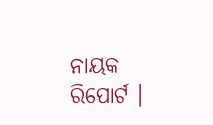ନାୟକ ରିପୋର୍ଟ ।